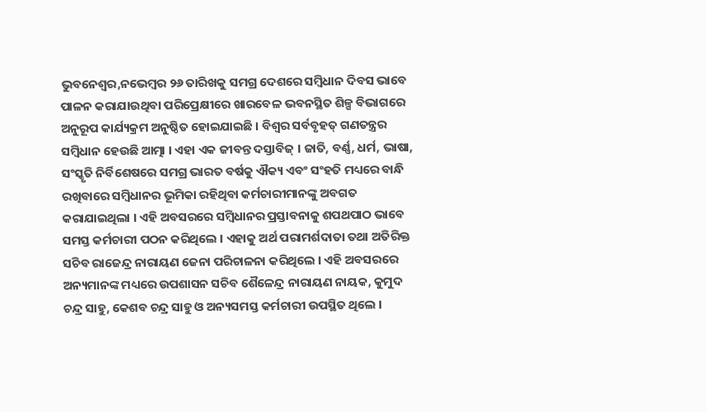ଭୁବନେଶ୍ୱର,ନଭେମ୍ବର ୨୬ ତାରିଖକୁ ସମଗ୍ର ଦେଶରେ ସମ୍ବିଧାନ ଦିବସ ଭାବେ ପାଳନ କରାଯାଉଥିବା ପରିପ୍ରେକ୍ଷୀରେ ଖାରବେଳ ଭବନସ୍ଥିତ ଶିଳ୍ପ ବିଭାଗରେ ଅନୁରୂପ କାର୍ଯ୍ୟକ୍ରମ ଅନୁଷ୍ଠିତ ହୋଇଯାଇଛି । ବିଶ୍ୱର ସର୍ବବୃହତ୍ ଗଣତନ୍ତ୍ରର ସମ୍ବିଧାନ ହେଉଛି ଆତ୍ମା । ଏହା ଏକ ଜୀବନ୍ତ ଦସ୍ତାବିଜ୍ । ଜାତି, ବର୍ଣ୍ଣ, ଧର୍ମ, ଭାଷା, ସଂସ୍କୃତି ନିର୍ବିଶେଷରେ ସମଗ୍ର ଭାରତ ବର୍ଷକୁ ଐକ୍ୟ ଏବଂ ସଂହତି ମଧ୍ୟରେ ବାନ୍ଧି ରଖିବାରେ ସମ୍ବିଧାନର ଭୂମିକା ରହିଥିବା କର୍ମଚାରୀମାନଙ୍କୁ ଅବଗତ କରାଯାଇଥିଲା । ଏହି ଅବସରରେ ସମ୍ବିଧାନର ପ୍ରସ୍ତାବନାକୁ ଶପଥପାଠ ଭାବେ ସମସ୍ତ କର୍ମଚାରୀ ପଠନ କରିଥିଲେ । ଏହାକୁ ଅର୍ଥ ପରାମର୍ଶଦାତା ତଥା ଅତିରିକ୍ତ ସଚିବ ରାଜେନ୍ଦ୍ର ନାରାୟଣ ଜେନା ପରିଚାଳନା କରିଥିଲେ । ଏହି ଅବସରରେ ଅନ୍ୟମାନଙ୍କ ମଧ୍ୟରେ ଉପଶାସନ ସଚିବ ଶୈଳେନ୍ଦ୍ର ନାରାୟଣ ନାୟକ, କୁମୁଦ ଚନ୍ଦ୍ର ସାହୁ, କେଶବ ଚନ୍ଦ୍ର ସାହୁ ଓ ଅନ୍ୟସମସ୍ତ କର୍ମଚାରୀ ଉପସ୍ଥିତ ଥିଲେ ।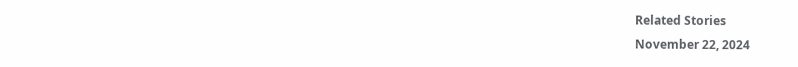Related Stories
November 22, 2024